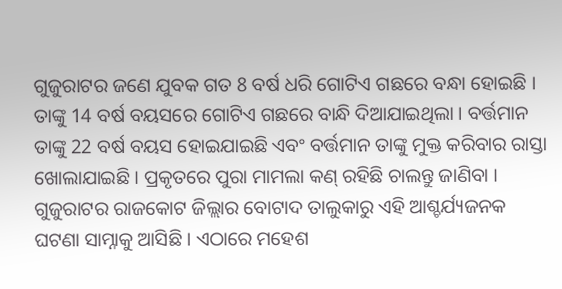ଗୁଜୁରାଟର ଜଣେ ଯୁବକ ଗତ 8 ବର୍ଷ ଧରି ଗୋଟିଏ ଗଛରେ ବନ୍ଧା ହୋଇଛି । ତାଙ୍କୁ 14 ବର୍ଷ ବୟସରେ ଗୋଟିଏ ଗଛରେ ବାନ୍ଧି ଦିଆଯାଇଥିଲା । ବର୍ତ୍ତମାନ ତାଙ୍କୁ 22 ବର୍ଷ ବୟସ ହୋଇଯାଇଛି ଏବଂ ବର୍ତ୍ତମାନ ତାଙ୍କୁ ମୁକ୍ତ କରିବାର ରାସ୍ତା ଖୋଲାଯାଇଛି । ପ୍ରକୃତରେ ପୁରା ମାମଲା କଣ୍ ରହିଛି ଚାଲନ୍ତୁ ଜାଣିବା ।
ଗୁଜୁରାଟର ରାଜକୋଟ ଜିଲ୍ଲାର ବୋଟାଦ ତାଲୁକାରୁ ଏହି ଆଶ୍ଚର୍ଯ୍ୟଜନକ ଘଟଣା ସାମ୍ନାକୁ ଆସିଛି । ଏଠାରେ ମହେଶ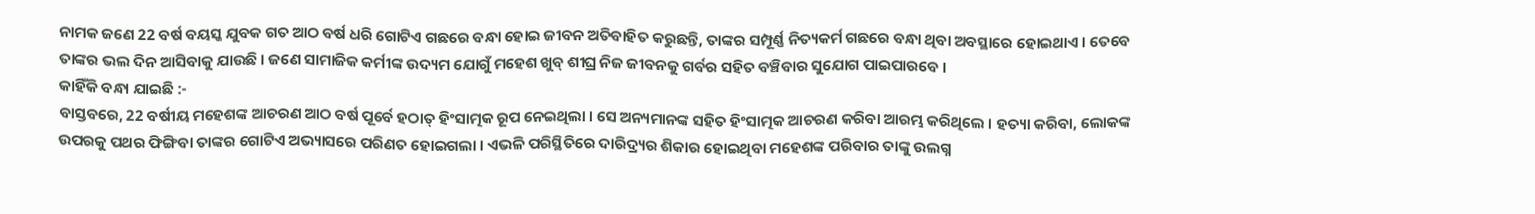ନାମକ ଜଣେ 22 ବର୍ଷ ବୟସ୍କ ଯୁବକ ଗତ ଆଠ ବର୍ଷ ଧରି ଗୋଟିଏ ଗଛରେ ବନ୍ଧା ହୋଇ ଜୀବନ ଅତିବାହିତ କରୁଛନ୍ତି, ତାଙ୍କର ସମ୍ପୂର୍ଣ୍ଣ ନିତ୍ୟକର୍ମ ଗଛରେ ବନ୍ଧା ଥିବା ଅବସ୍ଥାରେ ହୋଇଥାଏ । ତେବେ ତାଙ୍କର ଭଲ ଦିନ ଆସିବାକୁ ଯାଉଛି । ଜଣେ ସାମାଜିକ କର୍ମୀଙ୍କ ଉଦ୍ୟମ ଯୋଗୁଁ ମହେଶ ଖୁବ୍ ଶୀଘ୍ର ନିଜ ଜୀବନକୁ ଗର୍ବର ସହିତ ବଞ୍ଚିବାର ସୁଯୋଗ ପାଇପାରବେ ।
କାହିଁକି ବନ୍ଧା ଯାଇଛି :-
ବାସ୍ତବରେ, 22 ବର୍ଷୀୟ ମହେଶଙ୍କ ଆଚରଣ ଆଠ ବର୍ଷ ପୂର୍ବେ ହଠାତ୍ ହିଂସାତ୍ମକ ରୂପ ନେଇଥିଲା । ସେ ଅନ୍ୟମାନଙ୍କ ସହିତ ହିଂସାତ୍ମକ ଆଚରଣ କରିବା ଆରମ୍ଭ କରିଥିଲେ । ହତ୍ୟା କରିବା, ଲୋକଙ୍କ ଉପରକୁ ପଥର ଫିଙ୍ଗିବା ତାଙ୍କର ଗୋଟିଏ ଅଭ୍ୟାସରେ ପରିଣତ ହୋଇଗଲା । ଏଭଳି ପରିସ୍ଥିତିରେ ଦାରିଦ୍ର୍ୟର ଶିକାର ହୋଇଥିବା ମହେଶଙ୍କ ପରିବାର ତାଙ୍କୁ ଉଲଗ୍ନ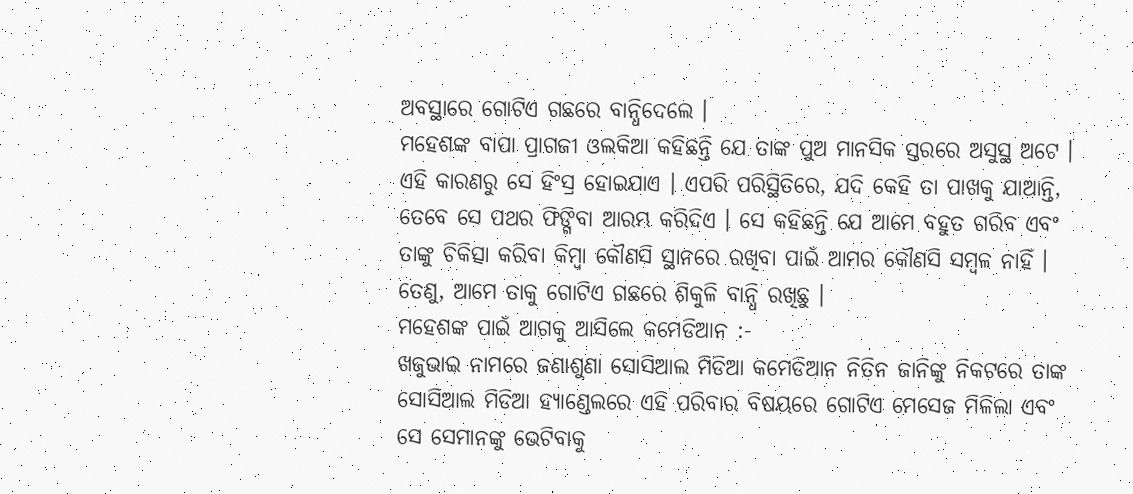ଅବସ୍ଥାରେ ଗୋଟିଏ ଗଛରେ ବାନ୍ଧିଦେଲେ ।
ମହେଶଙ୍କ ବାପା ପ୍ରାଗଜୀ ଓଲକିଆ କହିଛନ୍ତି ଯେ ତାଙ୍କ ପୁଅ ମାନସିକ ସ୍ତରରେ ଅସୁସ୍ଥ ଅଟେ । ଏହି କାରଣରୁ ସେ ହିଂସ୍ର ହୋଇଯାଏ । ଏପରି ପରିସ୍ଥିତିରେ, ଯଦି କେହି ତା ପାଖକୁ ଯାଆନ୍ତି, ତେବେ ସେ ପଥର ଫିଙ୍ଗିବା ଆରମ୍ଭ କରିଦିଏ । ସେ କହିଛନ୍ତି ଯେ ଆମେ ବହୁତ ଗରିବ ଏବଂ ତାଙ୍କୁ ଚିକିତ୍ସା କରିବା କିମ୍ବା କୌଣସି ସ୍ଥାନରେ ରଖିବା ପାଇଁ ଆମର କୌଣସି ସମ୍ବଳ ନାହିଁ । ତେଣୁ, ଆମେ ତାକୁ ଗୋଟିଏ ଗଛରେ ଶିକୁଳି ବାନ୍ଧି ରଖିଛୁ ।
ମହେଶଙ୍କ ପାଇଁ ଆଗକୁ ଆସିଲେ କମେଡିଆନ :-
ଖଜୁଭାଇ ନାମରେ ଜଣାଶୁଣା ସୋସିଆଲ ମିଡିଆ କମେଡିଆନ ନିତିନ ଜାନିଙ୍କୁ ନିକଟରେ ତାଙ୍କ ସୋସିଆଲ ମିଡିଆ ହ୍ୟାଣ୍ଡେଲରେ ଏହି ପରିବାର ବିଷୟରେ ଗୋଟିଏ ମେସେଜ ମିଳିଲା ଏବଂ ସେ ସେମାନଙ୍କୁ ଭେଟିବାକୁ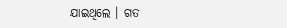ଯାଇଥିଲେ । ଗତ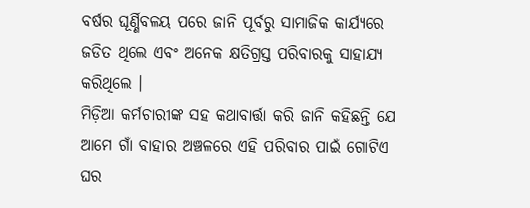ବର୍ଷର ଘୂର୍ଣ୍ଣିବଳୟ ପରେ ଜାନି ପୂର୍ବରୁ ସାମାଜିକ କାର୍ଯ୍ୟରେ ଜଡିତ ଥିଲେ ଏବଂ ଅନେକ କ୍ଷତିଗ୍ରସ୍ତ ପରିବାରକୁ ସାହାଯ୍ୟ କରିଥିଲେ ।
ମିଡ଼ିଆ କର୍ମଚାରୀଙ୍କ ସହ କଥାବାର୍ତ୍ତା କରି ଜାନି କହିଛନ୍ତି ଯେ ଆମେ ଗାଁ ବାହାର ଅଞ୍ଚଳରେ ଏହି ପରିବାର ପାଇଁ ଗୋଟିଏ ଘର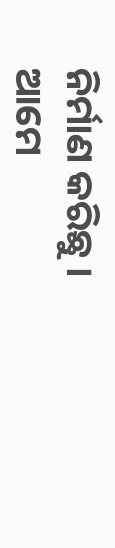ନିର୍ମାଣ କରିଛୁ । ଆମେ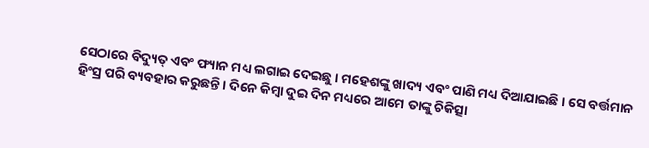ସେଠାରେ ବିଦ୍ୟୁତ୍ ଏବଂ ଫ୍ୟାନ ମଧ୍ୟ ଲଗାଇ ଦେଇଛୁ । ମହେଶଙ୍କୁ ଖାଦ୍ୟ ଏବଂ ପାଣି ମଧ୍ୟ ଦିଆଯାଇଛି । ସେ ବର୍ତ୍ତମାନ ହିଂସ୍ର ପରି ବ୍ୟବହାର କରୁଛନ୍ତି । ଦିନେ କିମ୍ବା ଦୁଇ ଦିନ ମଧ୍ୟରେ ଆମେ ତାଙ୍କୁ ଚିକିତ୍ସା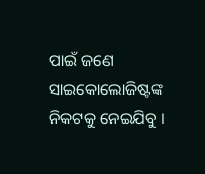ପାଇଁ ଜଣେ ସାଇକୋଲୋଜିଷ୍ଟଙ୍କ ନିକଟକୁ ନେଇଯିବୁ ।